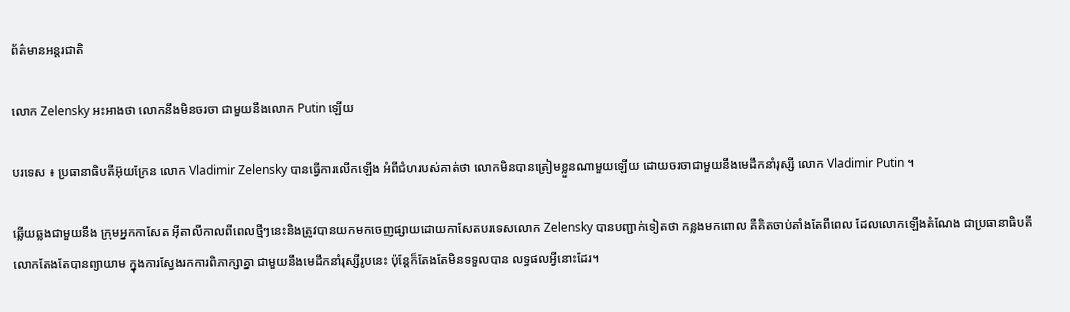ព័ត៌មានអន្តរជាតិ

លោក Zelensky អះអាងថា លោកនឹងមិនចរចា ជាមួយនឹងលោក Putin ឡើយ

បរទេស ៖ ប្រធានាធិបតីអ៊ុយក្រែន លោក Vladimir Zelensky បានធ្វើការលើកឡើង អំពីជំហរបស់គាត់ថា លោកមិនបានត្រៀមខ្លួនណាមួយឡើយ ដោយចរចាជាមួយនឹងមេដឹកនាំរុស្សី លោក Vladimir Putin ។

ឆ្លើយឆ្លងជាមួយនឹង ក្រុមអ្នកកាសែត អ៊ីតាលីកាលពីពេលថ្មីៗនេះនិងត្រូវបានយកមកចេញផ្សាយដោយកាសែតបរទេសលោក Zelensky បានបញ្ជាក់ទៀតថា កន្លងមកពោល គឺគិតចាប់តាំងតែពីពេល ដែលលោកឡើងតំណែង ជាប្រធានាធិបតីលោកតែងតែបានព្យាយាម ក្នុងការស្វែងរកការពិភាក្សាគ្នា ជាមួយនឹងមេដឹកនាំរុស្សីរូបនេះ ប៉ុន្តែក៏តែងតែមិនទទួលបាន លទ្ធផលអ្វីនោះដែរ។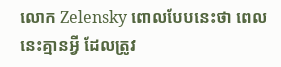លោក Zelensky ពោលបែបនេះថា ពេលនេះគ្មានអ្វី ដែលត្រូវ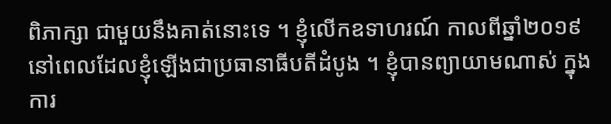ពិភាក្សា ជាមួយនឹងគាត់នោះទេ ។ ខ្ញុំលើកឧទាហរណ៍ កាលពីឆ្នាំ២០១៩ នៅពេលដែលខ្ញុំឡើងជាប្រធានាធីបតីដំបូង ។ ខ្ញុំបានព្យាយាមណាស់ ក្នុងការ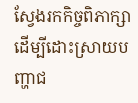ស្វែងរកកិច្ចពិភាក្សា ដើម្បីដោះស្រាយបញ្ហាជ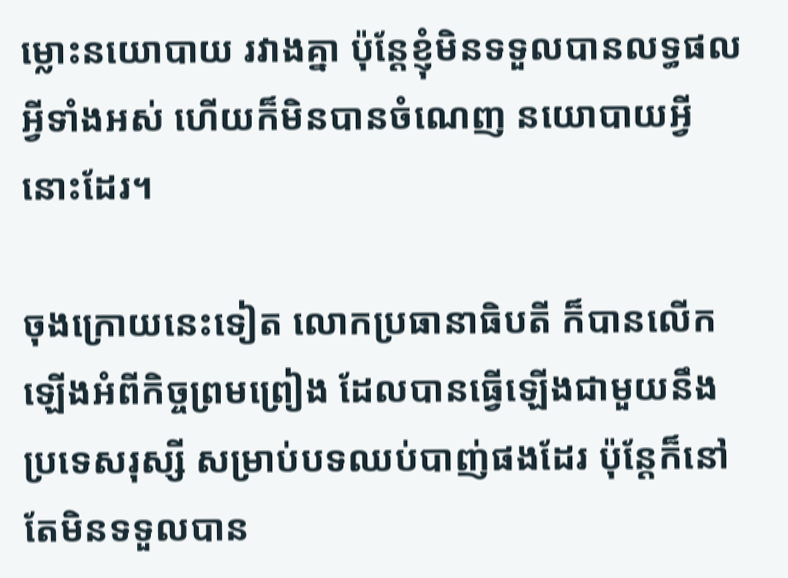ម្លោះនយោបាយ រវាងគ្នា ប៉ុន្តែខ្ញុំមិនទទួលបានលទ្ធផលអ្វីទាំងអស់ ហើយក៏មិនបានចំណេញ នយោបាយអ្វីនោះដែរ។

ចុងក្រោយនេះទៀត លោកប្រធានាធិបតី ក៏បានលើកឡើងអំពីកិច្ចព្រមព្រៀង ដែលបានធ្វើឡើងជាមួយនឹងប្រទេសរុស្សី សម្រាប់បទឈប់បាញ់ផងដែរ ប៉ុន្តែក៏នៅតែមិនទទួលបាន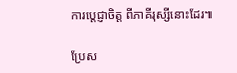ការប្តេជ្ញាចិត្ត ពីភាគីរុស្សីនោះដែរ៕

ប្រែស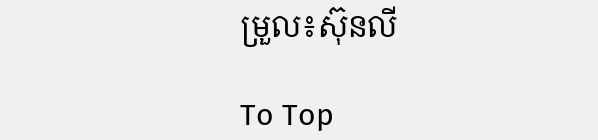ម្រួល៖ស៊ុនលី

To Top